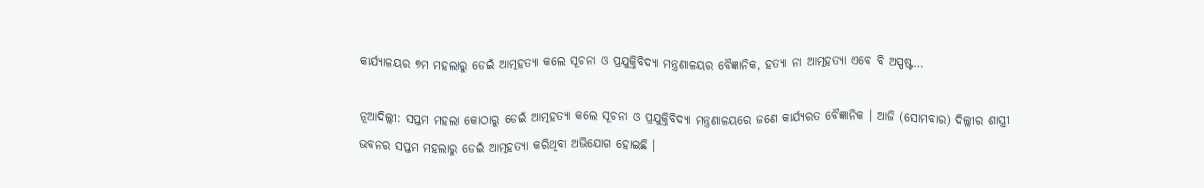କାର୍ଯ୍ୟାଳୟର ୭ମ ମହଲାରୁ ଡେଇଁ ଆତ୍ମହତ୍ୟା କଲେ ସୂଚନା ଓ ପ୍ରଯୁକ୍ତିବିଦ୍ୟା ମନ୍ତ୍ରଣାଳୟର ବୈଜ୍ଞାନିକ, ହତ୍ୟା ନା ଆତ୍ମହତ୍ୟା ଏବେ ବି ଅସ୍ପଷ୍ଟ…

ନୂଆଦିଲ୍ଲୀ: ସପ୍ତମ ମହଲା କୋଠାରୁ ଡେଇଁ ଆତ୍ମହତ୍ୟା କଲେ ସୂଚନା ଓ ପ୍ରଯୁକ୍ତିବିଦ୍ୟା ମନ୍ତ୍ରଣାଳୟରେ ଜଣେ କାର୍ଯ୍ୟରତ ବୈଜ୍ଞାନିକ । ଆଜି (ସୋମବାର) ଦିଲ୍ଲୀର ଶାସ୍ତ୍ରୀ ଭବନର ସପ୍ତମ ମହଲାରୁ ଡେଇଁ ଆତ୍ମହତ୍ୟା କରିଥିବା ଅଭିଯୋଗ ହୋଇଛି ।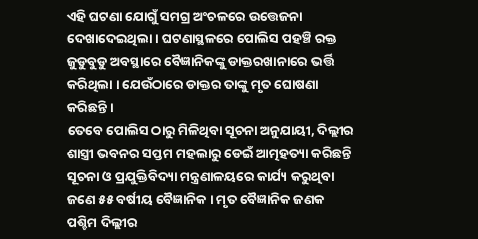ଏହି ଘଟଣା ଯୋଗୁଁ ସମଗ୍ର ଅଂଚଳରେ ଉତ୍ତେଜନା ଦେଖାଦେଇଥିଲା । ଘଟଣାସ୍ଥଳରେ ପୋଲିସ ପହଞ୍ଚି ରକ୍ତ ଜୁଡୁବୁଡୁ ଅବସ୍ଥାରେ ବୈଜ୍ଞାନିକଙ୍କୁ ଡାକ୍ତରଖାନାରେ ଭର୍ତ୍ତି କରିଥିଲା । ଯେଉଁଠାରେ ଡାକ୍ତର ତାଙ୍କୁ ମୃତ ଘୋଷଣା କରିଛନ୍ତି ।
ତେବେ ପୋଲିସ ଠାରୁ ମିଳିଥିବା ସୂଚନା ଅନୁଯାୟୀ, ଦିଲ୍ଲୀର ଶାସ୍ତ୍ରୀ ଭବନର ସପ୍ତମ ମହଲାରୁ ଡେଇଁ ଆତ୍ମହତ୍ୟା କରିଛନ୍ତି ସୂଚନା ଓ ପ୍ରଯୁକ୍ତିବିଦ୍ୟା ମନ୍ତ୍ରଣାଳୟରେ କାର୍ଯ୍ୟ କରୁଥିବା ଜଣେ ୫୫ ବର୍ଷୀୟ ବୈଜ୍ଞାନିକ । ମୃତ ବୈଜ୍ଞାନିକ ଜଣକ ପଶ୍ଚିମ ଦିଲ୍ଲୀର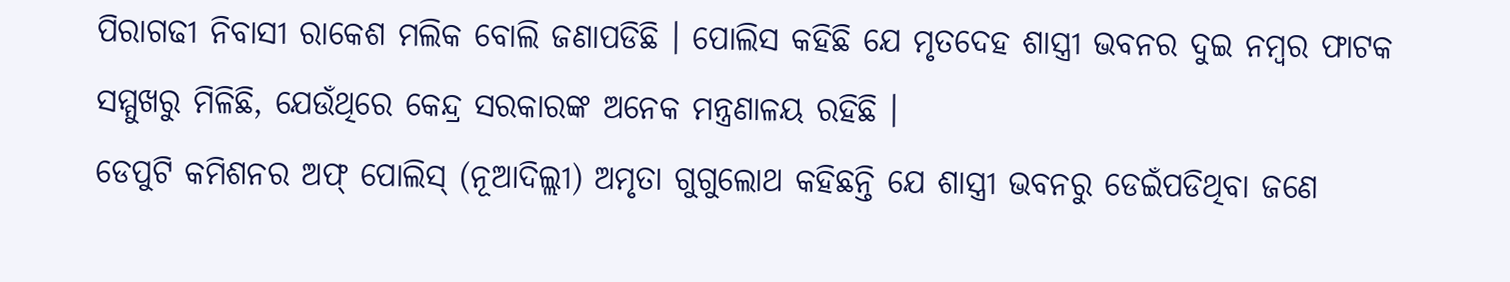ପିରାଗଢୀ ନିବାସୀ ରାକେଶ ମଲିକ ବୋଲି ଜଣାପଡିଛି । ପୋଲିସ କହିଛି ଯେ ମୃତଦେହ ଶାସ୍ତ୍ରୀ ଭବନର ଦୁଇ ନମ୍ବର ଫାଟକ ସମ୍ମୁଖରୁ ମିଳିଛି, ଯେଉଁଥିରେ କେନ୍ଦ୍ର ସରକାରଙ୍କ ଅନେକ ମନ୍ତ୍ରଣାଳୟ ରହିଛି ।
ଡେପୁଟି କମିଶନର ଅଫ୍ ପୋଲିସ୍ (ନୂଆଦିଲ୍ଲୀ) ଅମୃତା ଗୁଗୁଲୋଥ କହିଛନ୍ତି ଯେ ଶାସ୍ତ୍ରୀ ଭବନରୁ ଡେଇଁପଡିଥିବା ଜଣେ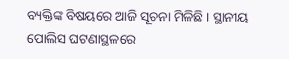ବ୍ୟକ୍ତିଙ୍କ ବିଷୟରେ ଆଜି ସୂଚନା ମିଳିଛି । ସ୍ଥାନୀୟ ପୋଲିସ ଘଟଣାସ୍ଥଳରେ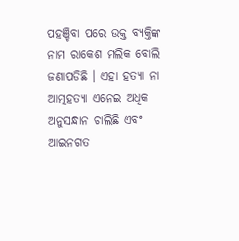ପହଞ୍ଚିବା ପରେ ଉକ୍ତ ବ୍ୟକ୍ତିଙ୍କ ନାମ ରାକେଶ ମଲିକ ବୋଲି ଜଣାପଡିଛି । ଏହା ହତ୍ୟା ନା ଆତ୍ମହତ୍ୟା ଏନେଇ ଅଧିକ ଅନୁସନ୍ଧାନ ଚାଲିଛି ଏବଂ ଆଇନଗତ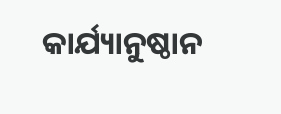କାର୍ଯ୍ୟାନୁଷ୍ଠାନ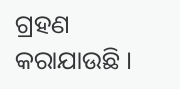ଗ୍ରହଣ କରାଯାଉଛି ।